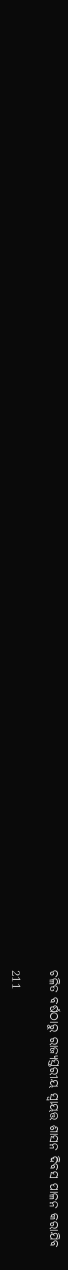ଚଳିତ ବର୍ଷଠାରୁ ରାଜ୍ୟସ୍ତରୀୟ ସ୍ୱାୟତ୍ତ ଶାସନ ଦିବସ ପାଳନ କରାଯିବ

211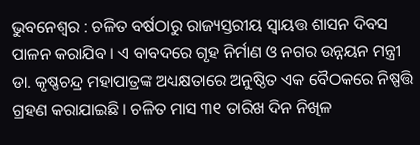ଭୁବନେଶ୍ୱର : ଚଳିତ ବର୍ଷଠାରୁ ରାଜ୍ୟସ୍ତରୀୟ ସ୍ୱାୟତ୍ତ ଶାସନ ଦିବସ ପାଳନ କରାଯିବ । ଏ ବାବଦରେ ଗୃହ ନିର୍ମାଣ ଓ ନଗର ଉନ୍ନୟନ ମନ୍ତ୍ରୀ ଡା. କୃଷ୍ଣଚନ୍ଦ୍ର ମହାପାତ୍ରଙ୍କ ଅଧ୍ୟକ୍ଷତାରେ ଅନୁଷ୍ଠିତ ଏକ ବୈଠକରେ ନିଷ୍ପତ୍ତି ଗ୍ରହଣ କରାଯାଇଛି । ଚଳିତ ମାସ ୩୧ ତାରିଖ ଦିନ ନିଖିଳ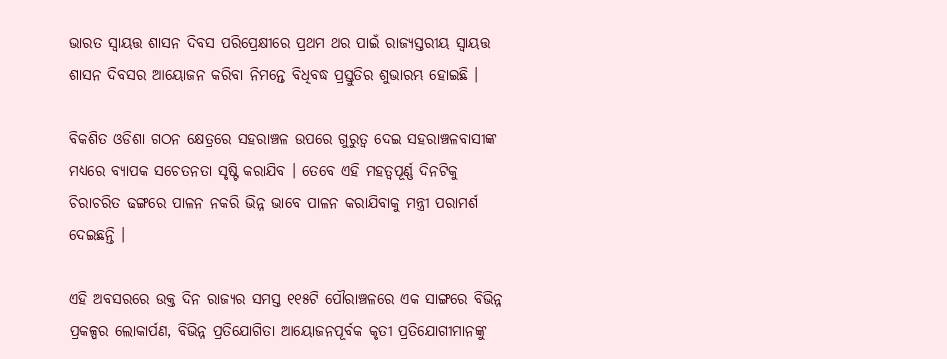ଭାରତ ସ୍ୱାୟତ୍ତ ଶାସନ ଦିବସ ପରିପ୍ରେକ୍ଷୀରେ ପ୍ରଥମ ଥର ପାଇଁ ରାଜ୍ୟସ୍ତରୀୟ ସ୍ୱାୟତ୍ତ ଶାସନ ଦିବସର ଆୟୋଜନ କରିବା ନିମନ୍ତେ ବିଧିବଦ୍ଧ ପ୍ରସ୍ତୁତିର ଶୁଭାରମ୍ଭ ହୋଇଛି ।

ବିକଶିତ ଓଡିଶା ଗଠନ କ୍ଷେତ୍ରରେ ସହରାଞ୍ଚଳ ଉପରେ ଗୁରୁତ୍ୱ ଦେଇ ସହରାଞ୍ଚଳବାସୀଙ୍କ ମଧ୍ୟରେ ବ୍ୟାପକ ସଚେତନତା ସୃଷ୍ଟି କରାଯିବ । ତେବେ ଏହି ମହତ୍ୱପୂର୍ଣ୍ଣ ଦିନଟିକୁ ଚିରାଚରିତ ଢଙ୍ଗରେ ପାଳନ ନକରି ଭିନ୍ନ ଭାବେ ପାଳନ କରାଯିବାକୁ ମନ୍ତ୍ରୀ ପରାମର୍ଶ ଦେଇଛନ୍ତି ।

ଏହି ଅବସରରେ ଉକ୍ତ ଦିନ ରାଜ୍ୟର ସମସ୍ତ ୧୧୫ଟି ପୌରାଞ୍ଚଳରେ ଏକ ସାଙ୍ଗରେ ବିଭିନ୍ନ ପ୍ରକଳ୍ପର ଲୋକାର୍ପଣ, ବିଭିନ୍ନ ପ୍ରତିଯୋଗିତା ଆୟୋଜନପୂର୍ବକ କୃତୀ ପ୍ରତିଯୋଗୀମାନଙ୍କୁ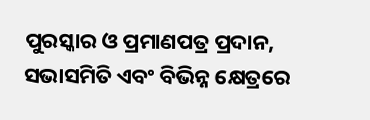ପୁରସ୍କାର ଓ ପ୍ରମାଣପତ୍ର ପ୍ରଦାନ, ସଭାସମିତି ଏବଂ ବିଭିନ୍ନ କ୍ଷେତ୍ରରେ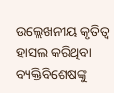ଉଲ୍ଲେଖନୀୟ କୃତିତ୍ୱ ହାସଲ କରିଥିବା ବ୍ୟକ୍ତିବିଶେଷଙ୍କୁ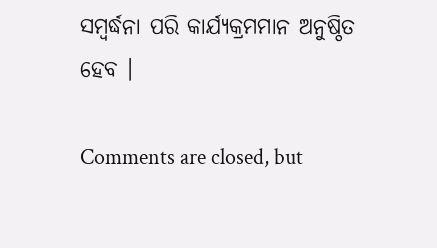ସମ୍ବର୍ଦ୍ଧନା ପରି କାର୍ଯ୍ୟକ୍ରମମାନ ଅନୁଷ୍ଠିତ ହେବ ।

Comments are closed, but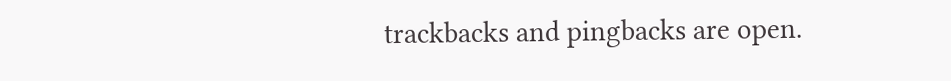trackbacks and pingbacks are open.